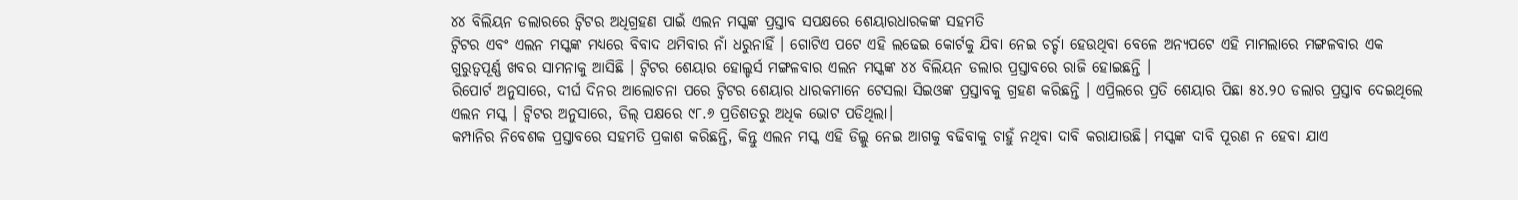୪୪ ବିଲିୟନ ଡଲାରରେ ଟ୍ୱିଟର ଅଧିଗ୍ରହଣ ପାଇଁ ଏଲନ ମସ୍କଙ୍କ ପ୍ରସ୍ତାବ ସପକ୍ଷରେ ଶେୟାରଧାରକଙ୍କ ସହମତି
ଟ୍ୱିଟର ଏବଂ ଏଲନ ମସ୍କଙ୍କ ମଧ୍ୟରେ ବିବାଦ ଥମିବାର ନାଁ ଧରୁନାହିଁ । ଗୋଟିଏ ପଟେ ଏହି ଲଢେଇ କୋର୍ଟକୁ ଯିବା ନେଇ ଚର୍ଚ୍ଚା ହେଉଥିବା ବେଳେ ଅନ୍ୟପଟେ ଏହି ମାମଲାରେ ମଙ୍ଗଳବାର ଏକ ଗୁରୁତ୍ୱପୂର୍ଣ୍ଣ ଖବର ସାମନାକୁ ଆସିଛି । ଟ୍ୱିଟର ଶେୟାର ହୋଲ୍ଡର୍ସ ମଙ୍ଗଳବାର ଏଲନ ମସ୍କଙ୍କ ୪୪ ବିଲିୟନ ଡଲାର ପ୍ରସ୍ତାବରେ ରାଜି ହୋଇଛନ୍ତି ।
ରିପୋର୍ଟ ଅନୁସାରେ, ଦୀର୍ଘ ଦିନର ଆଲୋଚନା ପରେ ଟ୍ୱିଟର ଶେୟାର ଧାରକମାନେ ଟେସଲା ସିଇଓଙ୍କ ପ୍ରସ୍ତାବକୁ ଗ୍ରହଣ କରିଛନ୍ତି । ଏପ୍ରିଲରେ ପ୍ରତି ଶେୟାର ପିଛା ୫୪.୨୦ ଡଲାର ପ୍ରସ୍ତାବ ଦେଇଥିଲେ ଏଲନ ମସ୍କ । ଟ୍ୱିଟର ଅନୁସାରେ, ଡିଲ୍ ପକ୍ଷରେ ୯୮.୬ ପ୍ରତିଶତରୁ ଅଧିକ ଭୋଟ ପଡିଥିଲା।
କମ୍ପାନିର ନିବେଶକ ପ୍ରସ୍ତାବରେ ସହମତି ପ୍ରକାଶ କରିଛନ୍ତି, କିନ୍ତୁ ଏଲନ ମସ୍କ ଏହି ଡିଲ୍କୁ ନେଇ ଆଗକୁ ବଢିବାକୁ ଚାହୁଁ ନଥିବା ଦାବି କରାଯାଉଛି। ମସ୍କଙ୍କ ଦାବି ପୂରଣ ନ ହେବା ଯାଏ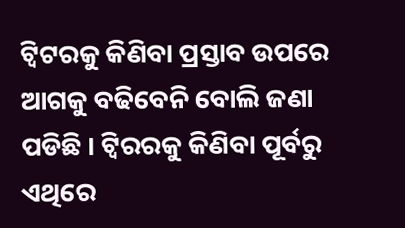ଟ୍ୱିଟରକୁ କିଣିବା ପ୍ରସ୍ତାବ ଉପରେ ଆଗକୁ ବଢିବେନି ବୋଲି ଜଣା ପଡିଛି । ଟ୍ୱିରରକୁ କିଣିବା ପୂର୍ବରୁ ଏଥିରେ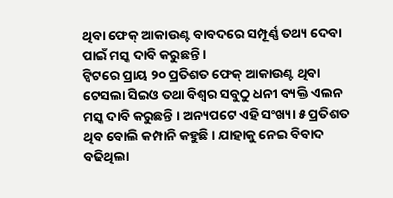ଥିବା ଫେକ୍ ଆକାଉଣ୍ଟ ବାବଦରେ ସମ୍ପୂର୍ଣ୍ଣ ତଥ୍ୟ ଦେବା ପାଇଁ ମସ୍କ ଦାବି କରୁଛନ୍ତି ।
ଟ୍ୱିଟରେ ପ୍ରାୟ ୨୦ ପ୍ରତିଶତ ଫେକ୍ ଆକାଉଣ୍ଟ ଥିବା ଟେସଲା ସିଇଓ ତଥା ବିଶ୍ୱର ସବୁଠୁ ଧନୀ ବ୍ୟକ୍ତି ଏଲନ ମସ୍କ ଦାବି କରୁଛନ୍ତି । ଅନ୍ୟପଟେ ଏହି ସଂଖ୍ୟା ୫ ପ୍ରତିଶତ ଥିବ ବୋଲି କମ୍ପାନି କହୁଛି । ଯାହାକୁ ନେଇ ବିବାଦ ବଢିଥିଲା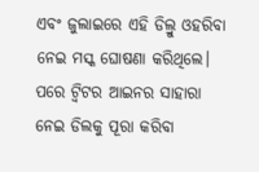ଏବଂ ଜୁଲାଇରେ ଏହି ଡିଲ୍ରୁ ଓହରିବା ନେଇ ମସ୍କ ଘୋଷଣା କରିଥିଲେ। ପରେ ଟ୍ୱିଟର ଆଇନର ସାହାରା ନେଇ ଡିଲକୁ ପୂରା କରିବା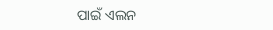ପାଇଁ ଏଲନ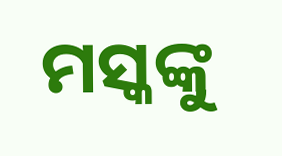ମସ୍କଙ୍କୁ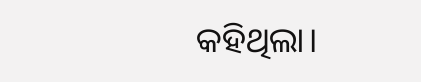କହିଥିଲା।